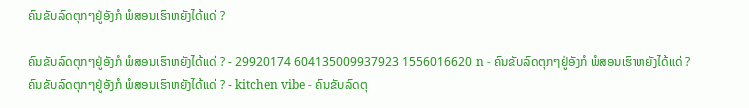ຄົນຂັບລົດຕຸກໆຢູ່ອັງກໍ ພໍສອນເຮົາຫຍັງໄດ້ແດ່ ?

ຄົນຂັບລົດຕຸກໆຢູ່ອັງກໍ ພໍສອນເຮົາຫຍັງໄດ້ແດ່ ? - 29920174 604135009937923 1556016620 n - ຄົນຂັບລົດຕຸກໆຢູ່ອັງກໍ ພໍສອນເຮົາຫຍັງໄດ້ແດ່ ?
ຄົນຂັບລົດຕຸກໆຢູ່ອັງກໍ ພໍສອນເຮົາຫຍັງໄດ້ແດ່ ? - kitchen vibe - ຄົນຂັບລົດຕຸ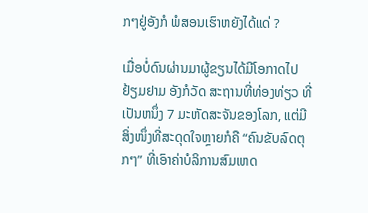ກໆຢູ່ອັງກໍ ພໍສອນເຮົາຫຍັງໄດ້ແດ່ ?

ເມື່ອບໍ່ດົນຜ່ານມາຜູ້ຂຽນໄດ້ມີໂອກາດໄປຢ້ຽມຢາມ ອັງກໍວັດ ສະຖານທີ່ທ່ອງທ່ຽວ ທີ່ເປັນຫນຶ່ງ 7 ມະຫັດສະຈັນຂອງໂລກ, ແຕ່ມີສິ່ງໜຶ່ງທີ່ສະດຸດໃຈຫຼາຍກໍຄື “ຄົນຂັບລົດຕຸກໆ” ທີ່ເອົາຄ່າບໍລິການສົມເຫດ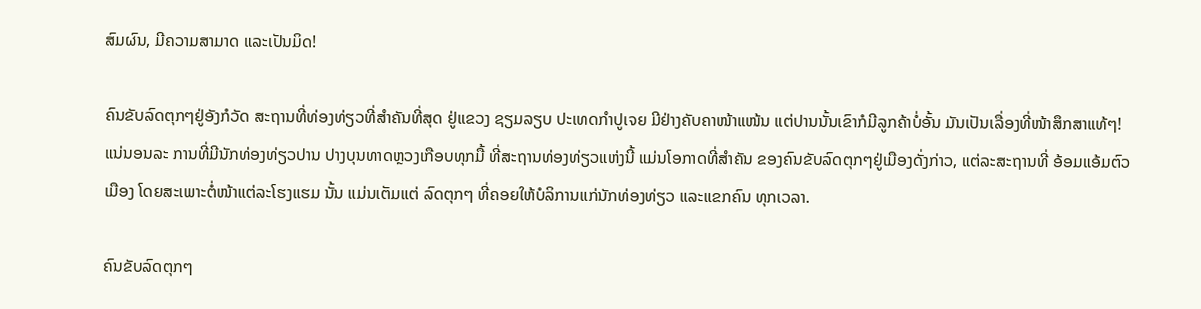ສົມຜົນ, ມີຄວາມສາມາດ ແລະເປັນມິດ!

ຄົນຂັບລົດຕຸກໆຢູ່ອັງກໍວັດ ສະຖານທີ່ທ່ອງທ່ຽວທີ່ສຳຄັນທີ່ສຸດ ຢູ່ແຂວງ ຊຽມລຽບ ປະເທດກຳປູເຈຍ ມີຢ່າງຄັບຄາໜ້າແໜ້ນ ແຕ່ປານນັ້ນເຂົາກໍມີລູກຄ້າບໍ່ອັ້ນ ມັນເປັນເລື່ອງທີ່ໜ້າສຶກສາແທ້ໆ! ແນ່ນອນລະ ການທີ່ມີນັກທ່ອງທ່ຽວປານ ປາງບຸນທາດຫຼວງເກືອບທຸກມື້ ທີ່ສະຖານທ່ອງທ່ຽວແຫ່ງນີ້ ແມ່ນໂອກາດທີ່ສຳຄັນ ຂອງຄົນຂັບລົດຕຸກໆຢູ່ເມືອງດັ່ງກ່າວ, ແຕ່ລະສະຖານທີ່ ອ້ອມແອ້ມຕົວເມືອງ ໂດຍສະເພາະຕໍ່ໜ້າແຕ່ລະໂຮງແຮມ ນັ້ນ ແມ່ນເຕັມແຕ່ ລົດຕຸກໆ ທີ່ຄອຍໃຫ້ບໍລິການແກ່ນັກທ່ອງທ່ຽວ ແລະແຂກຄົນ ທຸກເວລາ.

ຄົນຂັບລົດຕຸກໆ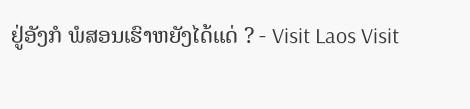ຢູ່ອັງກໍ ພໍສອນເຮົາຫຍັງໄດ້ແດ່ ? - Visit Laos Visit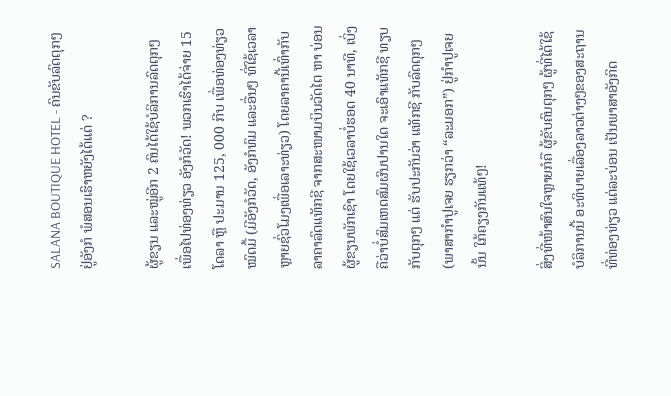SALANA BOUTIQUE HOTEL - ຄົນຂັບລົດຕຸກໆຢູ່ອັງກໍ ພໍສອນເຮົາຫຍັງໄດ້ແດ່ ?

ຜູ້ຂຽນ ແລະໝູ່ອີກ 2 ຄົນໄດ້ໃຊ້ບໍລິການລົດຕຸກໆ ເພື່ອໄປທ່ອງທ່ຽວ ອັງກໍວັດ! ພວກເຮົາໄດ້ຈ່າຍ 15 ໂດລາ ຫຼື ປະມານ 125, 000 ກີບ ເພື່ອທ່ອງທ່ຽວໝົດມື້ (ມີອັງກໍວັດ, ອັງກໍທົມ ແລະອື່ນໆ ທີ່ໃຊ້ເວລາຫຼາຍຊົ່ວໂມງເພື່ອເລາະທ່ຽວ) ໂດຍລາຄານີ້ເທົ່າກັບລາຄາລົດແທັກຊີ ຈາກສະໜາມບິນວັດໄຕ ຫາ ບ່ອນຜູ້ຂຽນພັກເຊົາ ໂດຍໃຊ້ເວລາບໍ່ຮອດ 40 ນາທີ, ເບິ່ງຄືວ່າບໍ່ສົມເຫດສົມຜົນປານໃດ ຈະເອົາແທັກຊີ ທຽບກັບຕຸກໆ ແຕ່ ຮັບປະກັນວ່າ ແທັກຊີ ກັບລົດຕຸກໆ (ພາສາກຳປູເຈຍ ຮຽກວ່າ “ລະມອກ”) ຢູ່ກຳປູເຈຍນັ້ນ ໃກ້ຄຽງກັນແທ້ໆ!

ສິ່ງທີ່ໜ້າສົນໃຈຫຼາຍກໍຄື ຜູ້ຂັບຄົນຕຸກໆ ຜູ້ທີ່ໄດ້ໃຊ້ບໍລິການນີ້ ອະທິບາຍເລື່ອງລາວຕ່າງໆຂອງສະຖານທີ່ທ່ອງທ່ຽວ ແຕ່ລະບ່ອນ ເປັນພາສາອັງກິດ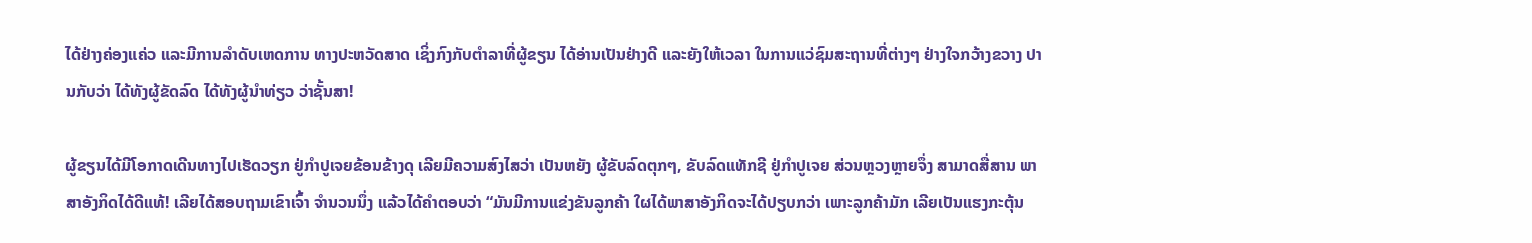ໄດ້ຢ່າງຄ່ອງແຄ່ວ ແລະມີການລຳດັບເຫດການ ທາງປະຫວັດສາດ ເຊິ່ງກົງກັບຕຳລາທີ່ຜູ້ຂຽນ ໄດ້ອ່ານເປັນຢ່າງດີ ແລະຍັງໃຫ້ເວລາ ໃນການແວ່ຊົມສະຖານທີ່ຕ່າງໆ ຢ່າງໃຈກວ້າງຂວາງ ປານກັບວ່າ ໄດ້ທັງຜູ້ຂັດລົດ ໄດ້ທັງຜູ້ນຳທ່ຽວ ວ່າຊັ້ນສາ!

ຜູ້ຂຽນໄດ້ມີໂອກາດເດີນທາງໄປເຮັດວຽກ ຢູ່ກຳປູເຈຍຂ້ອນຂ້າງດຸ ເລີຍມີຄວາມສົງໄສວ່າ ເປັນຫຍັງ ຜູ້ຂັບລົດຕຸກໆ, ຂັບລົດແທັກຊີ ຢູ່ກຳປູເຈຍ ສ່ວນຫຼວງຫຼາຍຈຶ່ງ ສາມາດສື່ສານ ພາສາອັງກິດໄດ້ດີແທ້! ເລີຍໄດ້ສອບຖາມເຂົາເຈົ້າ ຈຳນວນນຶ່ງ ແລ້ວໄດ້ຄຳຕອບວ່າ “ມັນມີການແຂ່ງຂັນລູກຄ້າ ໃຜໄດ້ພາສາອັງກິດຈະໄດ້ປຽບກວ່າ ເພາະລູກຄ້າມັກ ເລີຍເປັນແຮງກະຕຸ້ນ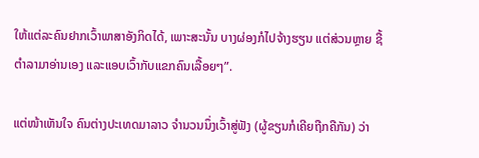ໃຫ້ແຕ່ລະຄົນຢາກເວົ້າພາສາອັງກິດໄດ້, ເພາະສະນັ້ນ ບາງຜ່ອງກໍໄປຈ້າງຮຽນ ແຕ່ສ່ວນຫຼາຍ ຊື້ຕຳລາມາອ່ານເອງ ແລະແອບເວົ້າກັບແຂກຄົນເລື້ອຍໆ”.

ແຕ່ໜ້າເຫັນໃຈ ຄົນຕ່າງປະເທດມາລາວ ຈຳນວນນຶ່ງເວົ້າສູ່ຟັງ (ຜູ້ຂຽນກໍເຄີຍຖືກຄືກັນ) ວ່າ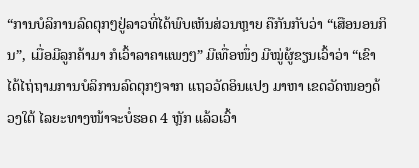“ການບໍລິການລົດຕຸກໆຢູ່ລາວທີ່ໄດ້ພົບເຫັນສ່ວນຫຼາຍ ຄືກັນກັບວ່າ “ເສືອນອນກິນ”, ເມື່ອມີລູກຄ້າມາ ກໍເວົ້າລາຄາແພງໆ” ມີເທື່ອໜຶ່ງ ມີໝູ່ຜູ້ຂຽນເວົ້າວ່າ “ເຂົາໄດ້ໄຖ່ຖາມການບໍລິການລົດຕຸກໆຈາກ ແຖວວັດອິນແປງ ມາຫາ ເຂດວັດໜອງດ້ວງໃຕ້ ໄລຍະທາງໜ້າຈະບໍ່ຮອດ 4 ຫຼັກ ແລ້ວເວົ້າ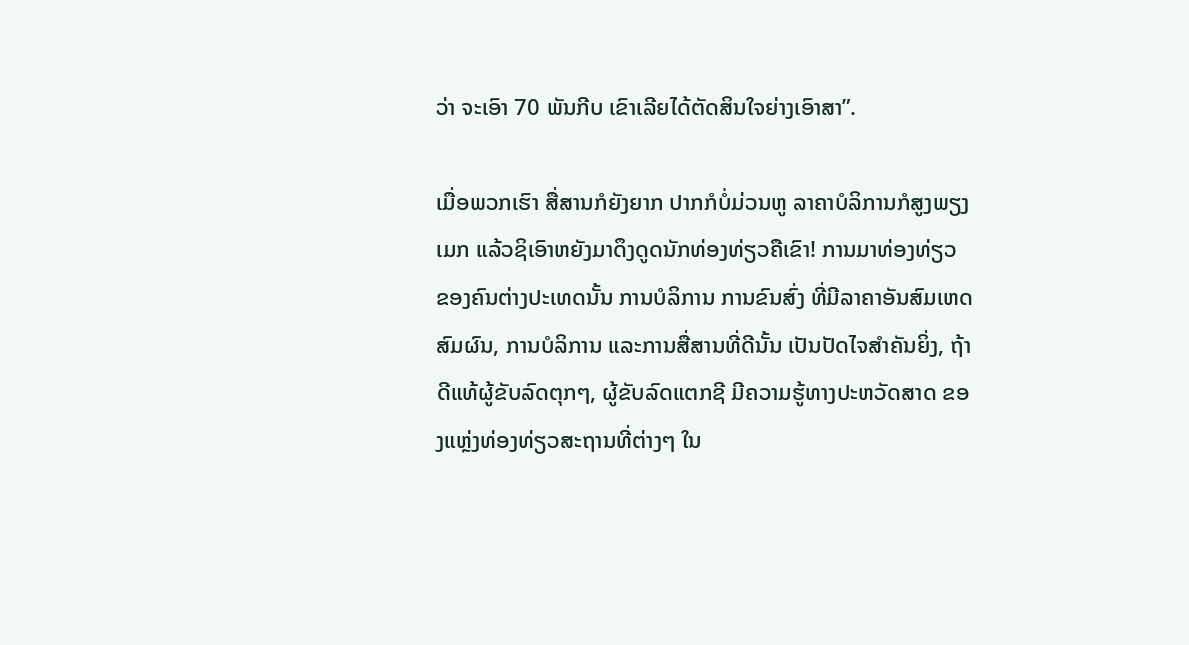ວ່າ ຈະເອົາ 70 ພັນກີບ ເຂົາເລີຍໄດ້ຕັດສິນໃຈຍ່າງເອົາສາ”.

ເມື່ອພວກເຮົາ ສື່ສານກໍຍັງຍາກ ປາກກໍບໍ່ມ່ວນຫູ ລາຄາບໍລິການກໍສູງພຽງເມກ ແລ້ວຊິເອົາຫຍັງມາດຶງດູດນັກທ່ອງທ່ຽວຄືເຂົາ! ການມາທ່ອງທ່ຽວ ຂອງຄົນຕ່າງປະເທດນັ້ນ ການບໍລິການ ການຂົນສົ່ງ ທີ່ມີລາຄາອັນສົມເຫດສົມຜົນ, ການບໍລິການ ແລະການສື່ສານທີ່ດີນັ້ນ ເປັນປັດໄຈສຳຄັນຍິ່ງ, ຖ້າດີແທ້ຜູ້ຂັບລົດຕຸກໆ, ຜູ້ຂັບລົດແຕກຊີ ມີຄວາມຮູ້ທາງປະຫວັດສາດ ຂອງແຫຼ່ງທ່ອງທ່ຽວສະຖານທີ່ຕ່າງໆ ໃນ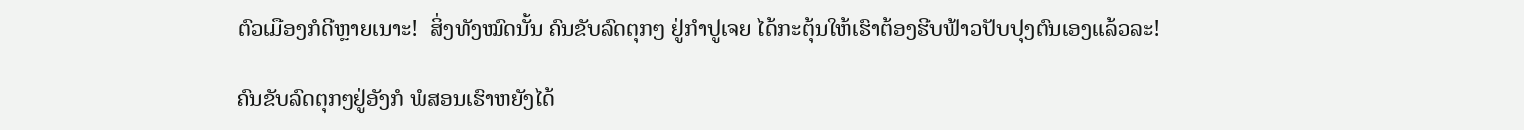ຕົວເມືອງກໍດີຫຼາຍເນາະ!  ສິ່ງທັງໝົດນັ້ນ ຄົນຂັບລົດຕຸກໆ ຢູ່ກຳປູເຈຍ ໄດ້ກະຕຸ້ນໃຫ້ເຮົາຕ້ອງຮີບຟ້າວປັບປຸງຕົນເອງແລ້ວລະ!

ຄົນຂັບລົດຕຸກໆຢູ່ອັງກໍ ພໍສອນເຮົາຫຍັງໄດ້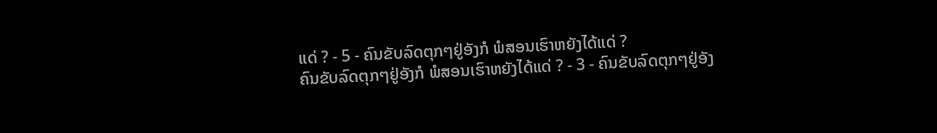ແດ່ ? - 5 - ຄົນຂັບລົດຕຸກໆຢູ່ອັງກໍ ພໍສອນເຮົາຫຍັງໄດ້ແດ່ ?
ຄົນຂັບລົດຕຸກໆຢູ່ອັງກໍ ພໍສອນເຮົາຫຍັງໄດ້ແດ່ ? - 3 - ຄົນຂັບລົດຕຸກໆຢູ່ອັງ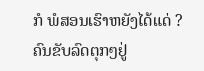ກໍ ພໍສອນເຮົາຫຍັງໄດ້ແດ່ ?
ຄົນຂັບລົດຕຸກໆຢູ່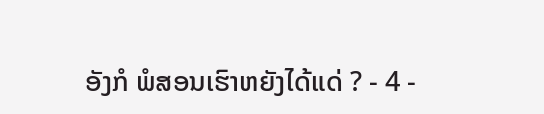ອັງກໍ ພໍສອນເຮົາຫຍັງໄດ້ແດ່ ? - 4 -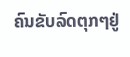ຄົນຂັບລົດຕຸກໆຢູ່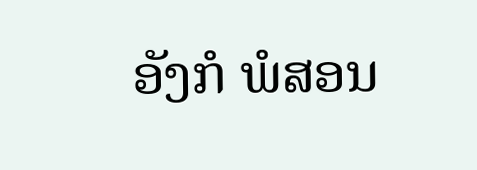ອັງກໍ ພໍສອນ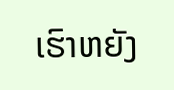ເຮົາຫຍັງ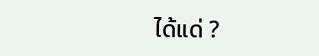ໄດ້ແດ່ ?